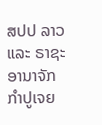ສປປ ລາວ ແລະ ຣາຊະອານາຈັກ ກຳປູເຈຍ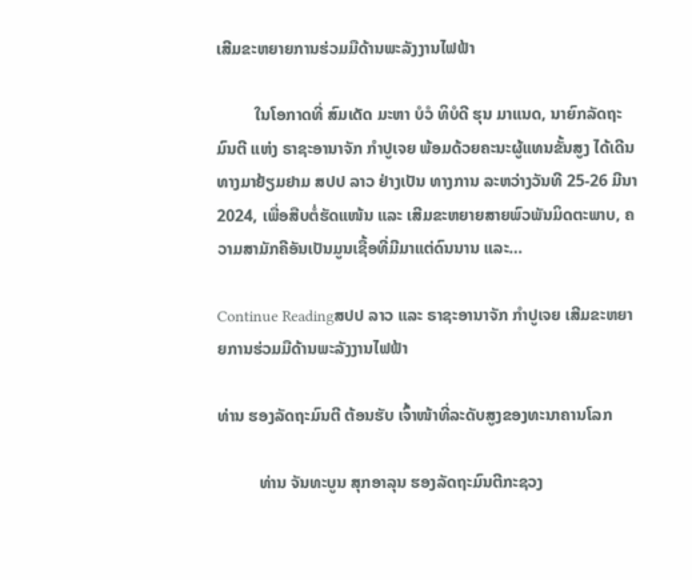ເສີມຂະຫຍາຍການຮ່ວມມືດ້ານພະລັງງານໄຟຟ້າ

         ໃນໂອກາດທີ່ ສົມເດັດ ມະຫາ ບໍວໍ ທິບໍດີ ຮຸນ ມາແນດ, ນາຍົກລັດຖະມົນຕີ ແຫ່ງ ຣາຊະອານາຈັກ ກຳປູເຈຍ ພ້ອມດ້ວຍຄະນະຜູ້ແທນຂັ້ນສູງ ໄດ້ເດີນທາງມາຢ້ຽມຢາມ ສປປ ລາວ ຢ່າງເປັນ ທາງການ ລະຫວ່າງວັນທີ 25-26 ມີນາ 2024, ເພື່ອສືບຕໍ່ຮັດແໜ້ນ ແລະ ເສີມຂະຫຍາຍສາຍພົວພັນມິດຕະພາບ, ຄວາມສາມັກຄີອັນເປັນມູນເຊື້ອທີ່ມີມາແຕ່ດົນນານ ແລະ…

Continue Readingສປປ ລາວ ແລະ ຣາຊະອານາຈັກ ກຳປູເຈຍ ເສີມຂະຫຍາຍການຮ່ວມມືດ້ານພະລັງງານໄຟຟ້າ

ທ່ານ ຮອງລັດຖະມົນຕີ ຕ້ອນຮັບ ເຈົ້າໜ້າທີ່ລະດັບສູງຂອງທະນາຄານໂລກ

          ທ່ານ ຈັນທະບູນ ສຸກອາລຸນ ຮອງລັດຖະມົນຕີກະຊວງ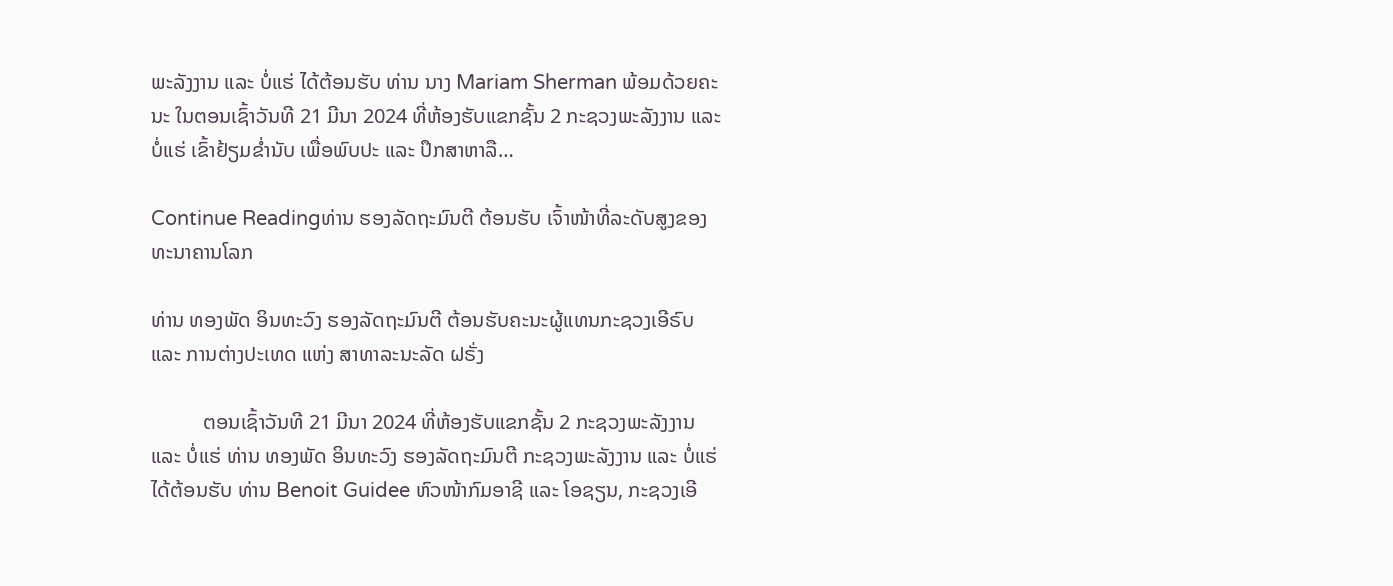ພະລັງງານ ແລະ ບໍ່ແຮ່ ໄດ້ຕ້ອນຮັບ ທ່ານ ນາງ Mariam Sherman ພ້ອມດ້ວຍຄະນະ ໃນຕອນເຊົ້າວັນທີ 21 ມີນາ 2024 ທີ່ຫ້ອງຮັບແຂກຊັ້ນ 2 ກະຊວງພະລັງງານ ແລະ ບໍ່ແຮ່ ເຂົ້າຢ້ຽມຂໍ່ານັບ ເພື່ອພົບປະ ແລະ ປຶກສາຫາລື…

Continue Readingທ່ານ ຮອງລັດຖະມົນຕີ ຕ້ອນຮັບ ເຈົ້າໜ້າທີ່ລະດັບສູງຂອງທະນາຄານໂລກ

ທ່ານ ທອງພັດ ອິນທະວົງ ຮອງລັດຖະມົນຕີ ຕ້ອນຮັບຄະນະຜູ້ແທນກະຊວງເອີຣົບ ແລະ ການຕ່າງປະເທດ ແຫ່ງ ສາທາລະນະລັດ ຝຣັ່ງ

          ຕອນເຊົ້າວັນທີ 21 ມີນາ 2024 ທີ່ຫ້ອງຮັບແຂກຊັ້ນ 2 ກະຊວງພະລັງງານ ແລະ ບໍ່ແຮ່ ທ່ານ ທອງພັດ ອິນທະວົງ ຮອງລັດຖະມົນຕີ ກະຊວງພະລັງງານ ແລະ ບໍ່ແຮ່ ໄດ້ຕ້ອນຮັບ ທ່ານ Benoit Guidee ຫົວໜ້າກົມອາຊີ ແລະ ໂອຊຽນ, ກະຊວງເອີ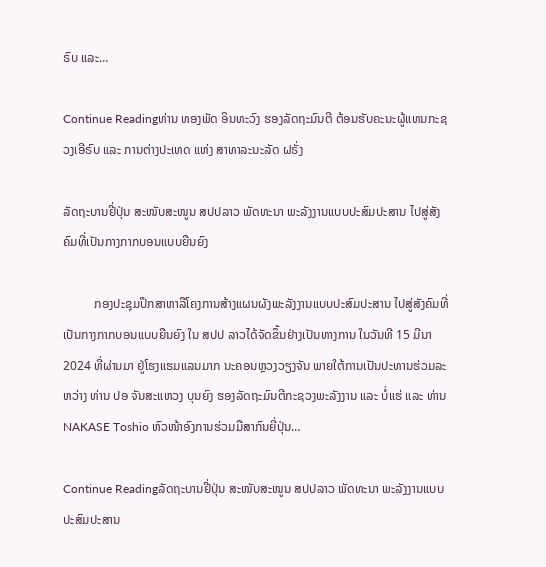ຣົບ ແລະ…

Continue Readingທ່ານ ທອງພັດ ອິນທະວົງ ຮອງລັດຖະມົນຕີ ຕ້ອນຮັບຄະນະຜູ້ແທນກະຊວງເອີຣົບ ແລະ ການຕ່າງປະເທດ ແຫ່ງ ສາທາລະນະລັດ ຝຣັ່ງ

ລັດຖະບານຢີ່ປຸ່ນ ສະໜັບສະໜູນ ສປປລາວ ພັດທະນາ ພະລັງງານແບບປະສົມປະສານ ໄປສູ່ສັງຄົມທີ່ເປັນກາງກາກບອນແບບຍືນຍົງ

          ກອງປະຊຸມປຶກສາຫາລືໂຄງການສ້າງແຜນຜັງພະລັງງານແບບປະສົມປະສານ ໄປສູ່ສັງຄົມທີ່ເປັນກາງກາກບອນແບບຍືນຍົງ ໃນ ສປປ ລາວໄດ້ຈັດຂຶ້ນຢ່າງເປັນທາງການ ໃນວັນທີ 15 ມີນາ 2024 ທີ່ຜ່ານມາ ຢູ່ໂຮງແຮມແລນມາກ ນະຄອນຫຼວງວຽງຈັນ ພາຍໃຕ້ການເປັນປະທານຮ່ວມລະຫວ່າງ ທ່ານ ປອ ຈັນສະແຫວງ ບຸນຍົງ ຮອງລັດຖະມົນຕີກະຊວງພະລັງງານ ແລະ ບໍ່ແຮ່ ແລະ ທ່ານ NAKASE Toshio ຫົວໜ້າອົງການຮ່ວມມືສາກົນຍີ່ປຸ່ນ…

Continue Readingລັດຖະບານຢີ່ປຸ່ນ ສະໜັບສະໜູນ ສປປລາວ ພັດທະນາ ພະລັງງານແບບປະສົມປະສານ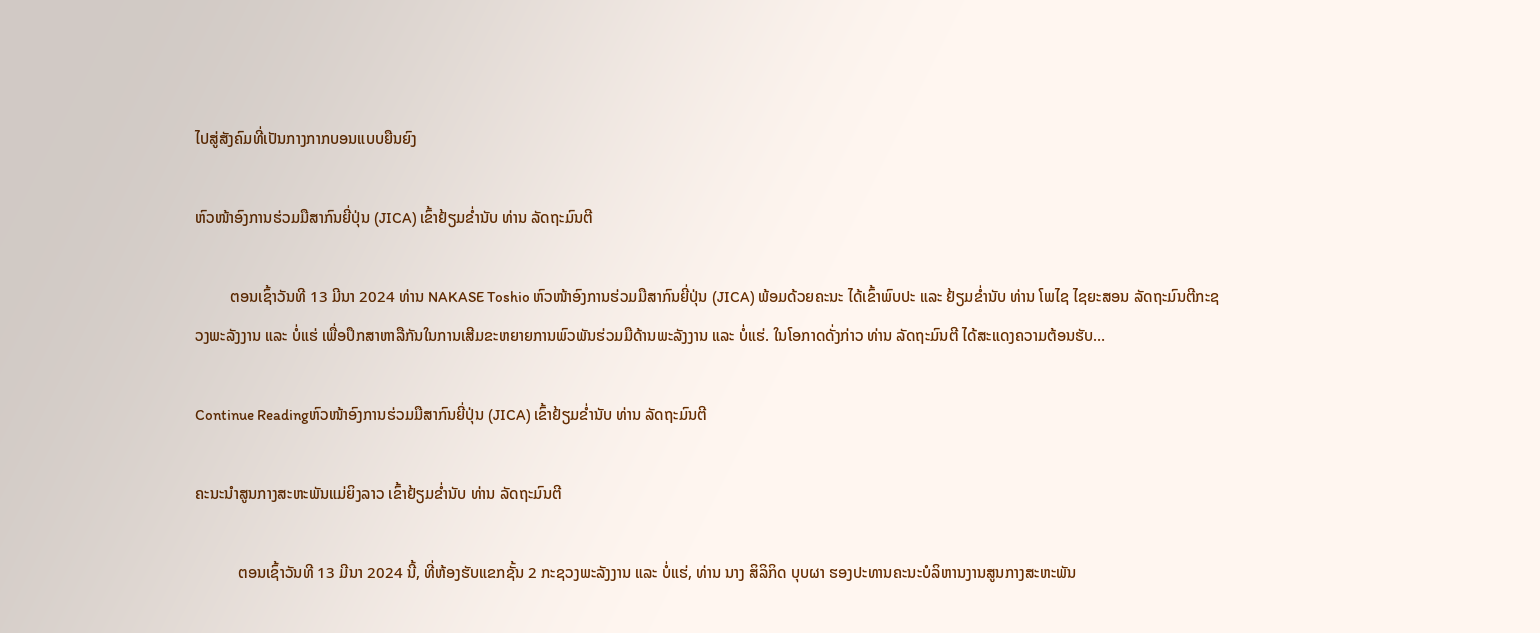ໄປສູ່ສັງຄົມທີ່ເປັນກາງກາກບອນແບບຍືນຍົງ

ຫົວໜ້າອົງການຮ່ວມມືສາກົນຍີ່ປຸ່ນ (JICA) ເຂົ້າຢ້ຽມຂໍ່ານັບ ທ່ານ ລັດຖະມົນຕີ

         ຕອນເຊົ້າວັນທີ 13 ມີນາ 2024 ທ່ານ NAKASE Toshio ຫົວໜ້າອົງການຮ່ວມມືສາກົນຍີ່ປຸ່ນ (JICA) ພ້ອມດ້ວຍຄະນະ ໄດ້ເຂົ້າພົບປະ ແລະ ຢ້ຽມຂໍ່ານັບ ທ່ານ ໂພໄຊ ໄຊຍະສອນ ລັດຖະມົນຕີກະຊວງພະລັງງານ ແລະ ບໍ່ແຮ່ ເພື່ອປຶກສາຫາລືກັນໃນການເສີມຂະຫຍາຍການພົວພັນຮ່ວມມືດ້ານພະລັງງານ ແລະ ບໍ່ແຮ່. ໃນໂອກາດດັ່ງກ່າວ ທ່ານ ລັດຖະມົນຕີ ໄດ້ສະແດງຄວາມຕ້ອນຮັບ…

Continue Readingຫົວໜ້າອົງການຮ່ວມມືສາກົນຍີ່ປຸ່ນ (JICA) ເຂົ້າຢ້ຽມຂໍ່ານັບ ທ່ານ ລັດຖະມົນຕີ

ຄະນະນຳສູນກາງສະຫະພັນແມ່ຍິງລາວ ເຂົ້າຢ້ຽມຂໍ່ານັບ ທ່ານ ລັດຖະມົນຕີ

           ຕອນເຊົ້າວັນທີ 13 ມີນາ 2024 ນີ້, ທີ່ຫ້ອງຮັບແຂກຊັ້ນ 2 ກະຊວງພະລັງງານ ແລະ ບໍ່ແຮ່, ທ່ານ ນາງ ສິລິກິດ ບຸບຜາ ຮອງປະທານຄະນະບໍລິຫານງານສູນກາງສະຫະພັນ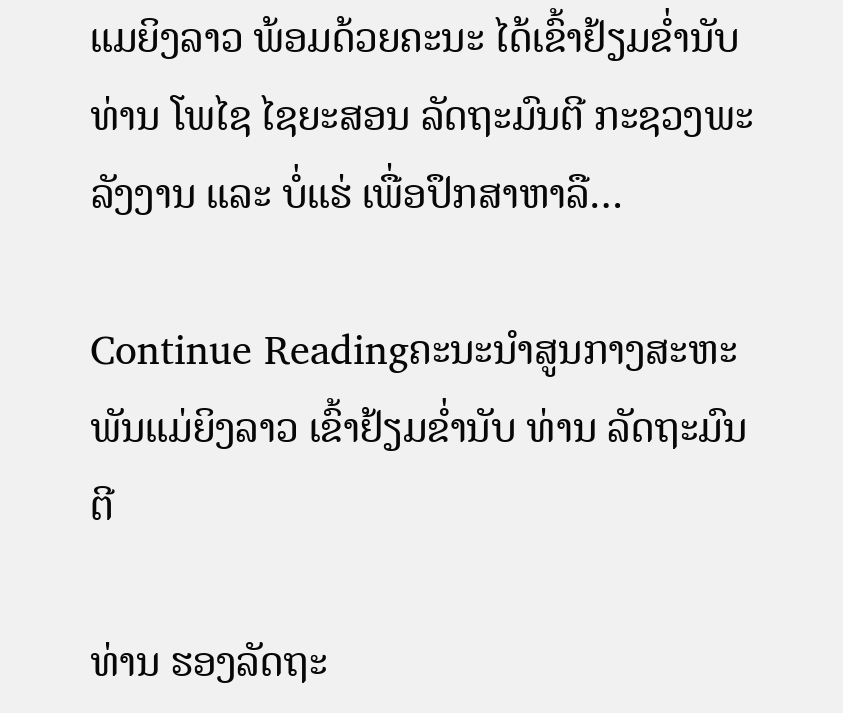ແມຍິງລາວ ພ້ອມດ້ວຍຄະນະ ໄດ້ເຂົ້າຢ້ຽມຂໍ່ານັບ ທ່ານ ໂພໄຊ ໄຊຍະສອນ ລັດຖະມົນຕີ ກະຊວງພະລັງງານ ແລະ ບໍ່ແຮ່ ເພື່ອປຶກສາຫາລື…

Continue Readingຄະນະນຳສູນກາງສະຫະພັນແມ່ຍິງລາວ ເຂົ້າຢ້ຽມຂໍ່ານັບ ທ່ານ ລັດຖະມົນຕີ

ທ່ານ ຮອງລັດຖະ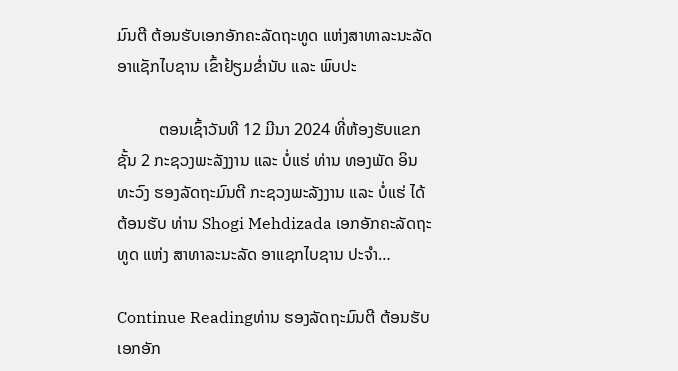ມົນຕີ ຕ້ອນຮັບເອກອັກຄະລັດຖະທູດ ແຫ່ງສາທາລະນະລັດ ອາແຊັກໄບຊານ ເຂົ້າຢ້ຽມຂໍ່ານັບ ແລະ ພົບປະ

          ຕອນເຊົ້າວັນທີ 12 ມີນາ 2024 ທີ່ຫ້ອງຮັບແຂກຊັ້ນ 2 ກະຊວງພະລັງງານ ແລະ ບໍ່ແຮ່ ທ່ານ ທອງພັດ ອິນທະວົງ ຮອງລັດຖະມົນຕີ ກະຊວງພະລັງງານ ແລະ ບໍ່ແຮ່ ໄດ້ຕ້ອນຮັບ ທ່ານ Shogi Mehdizada ເອກອັກຄະລັດຖະທູດ ແຫ່ງ ສາທາລະນະລັດ ອາແຊກໄບຊານ ປະຈຳ…

Continue Readingທ່ານ ຮອງລັດຖະມົນຕີ ຕ້ອນຮັບເອກອັກ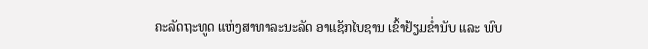ຄະລັດຖະທູດ ແຫ່ງສາທາລະນະລັດ ອາແຊັກໄບຊານ ເຂົ້າຢ້ຽມຂໍ່ານັບ ແລະ ພົບ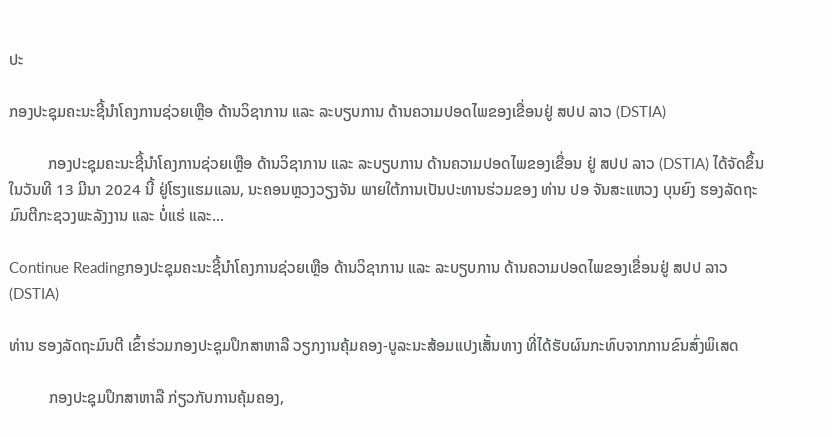ປະ

ກອງປະຊຸມຄະນະຊີ້ນໍາໂຄງການຊ່ວຍເຫຼືອ ດ້ານວິຊາການ ແລະ ລະບຽບການ ດ້ານຄວາມປອດໄພຂອງເຂື່ອນຢູ່ ສປປ ລາວ (DSTIA)

          ກອງປະຊຸມຄະນະຊີ້ນໍາໂຄງການຊ່ວຍເຫຼືອ ດ້ານວິຊາການ ແລະ ລະບຽບການ ດ້ານຄວາມປອດໄພຂອງເຂື່ອນ ຢູ່ ສປປ ລາວ (DSTIA) ໄດ້ຈັດຂຶ້ນໃນວັນທີ 13 ມີນາ 2024 ນີ້ ຢູ່ໂຮງແຮມແລນ, ນະຄອນຫຼວງວຽງຈັນ ພາຍໃຕ້ການເປັນປະທານຮ່ວມຂອງ ທ່ານ ປອ ຈັນສະແຫວງ ບຸນຍົງ ຮອງລັດຖະມົນຕີກະຊວງພະລັງງານ ແລະ ບໍ່ແຮ່ ແລະ…

Continue Readingກອງປະຊຸມຄະນະຊີ້ນໍາໂຄງການຊ່ວຍເຫຼືອ ດ້ານວິຊາການ ແລະ ລະບຽບການ ດ້ານຄວາມປອດໄພຂອງເຂື່ອນຢູ່ ສປປ ລາວ (DSTIA)

ທ່ານ ຮອງລັດຖະມົນຕີ ເຂົ້າຮ່ວມກອງປະຊຸມປຶກສາຫາລື ວຽກງານຄຸ້ມຄອງ-ບູລະນະສ້ອມແປງເສັ້ນທາງ ທີ່ໄດ້ຮັບຜົນກະທົບຈາກການຂົນສົ່ງພິເສດ

          ກອງປະຊຸມປຶກສາຫາລື ກ່ຽວກັບການຄຸ້ມຄອງ,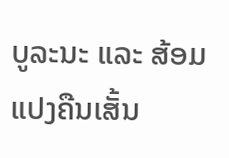ບູລະນະ ແລະ ສ້ອມແປງຄືນເສັ້ນ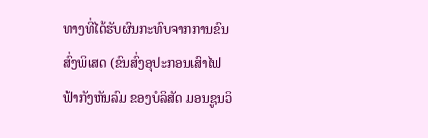ທາງທີ່ໄດ້ຮັບຜົນກະທົບຈາກການຂົນສົ່ງພິເສດ (ຂົນສົ່ງອຸປະກອນເສົາໄຟຟ້າກັງຫັນລົມ ຂອງບໍລິສັດ ມອນຊູນວິ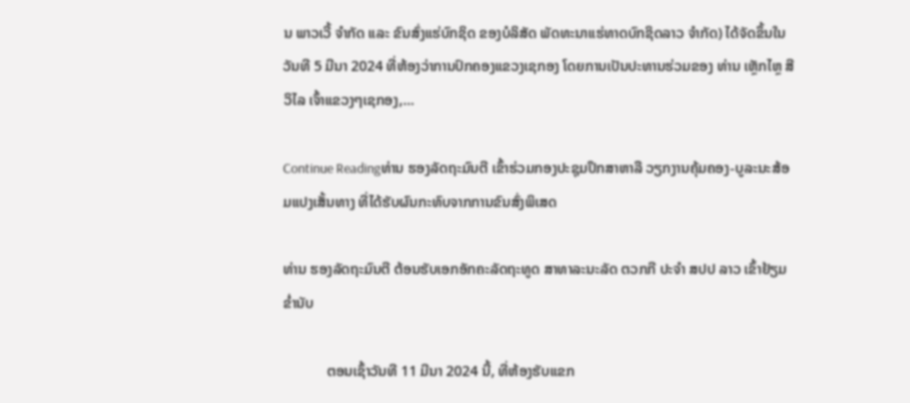ນ ພາວເວີ້ ຈໍາກັດ ແລະ ຂົນສົ່ງແຮ່ບົກຊິດ ຂອງບໍລິສັດ ພັດທະນາແຮ່ທາດບົກຊິດລາວ ຈໍາກັດ) ໄດ້ຈັດຂຶ້ນໃນວັນທີ 5 ມີນາ 2024 ທີ່ຫ້ອງວ່າການປົກຄອງແຂວງເຊກອງ ໂດຍການເປັນປະທານຮ່ວມຂອງ ທ່ານ ເຫຼັກໄຫຼ ສີວິໄລ ເຈົ້າແຂວງໆເຊກອງ,…

Continue Readingທ່ານ ຮອງລັດຖະມົນຕີ ເຂົ້າຮ່ວມກອງປະຊຸມປຶກສາຫາລື ວຽກງານຄຸ້ມຄອງ-ບູລະນະສ້ອມແປງເສັ້ນທາງ ທີ່ໄດ້ຮັບຜົນກະທົບຈາກການຂົນສົ່ງພິເສດ

ທ່ານ ຮອງລັດຖະມົນຕີ ຕ້ອນຮັບເອກອັກຄະລັດຖະທູດ ສາທາລະນະລັດ ຕວກກີ ປະຈຳ ສປປ ລາວ ເຂົ້າຢ້ຽມຂໍ່ານັບ

            ຕອນເຊົ້າວັນທີ 11 ມີນາ 2024 ນີ້, ທີ່ຫ້ອງຮັບແຂກ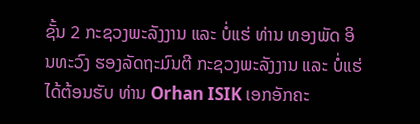ຊັ້ນ 2 ກະຊວງພະລັງງານ ແລະ ບໍ່ແຮ່ ທ່ານ ທອງພັດ ອິນທະວົງ ຮອງລັດຖະມົນຕີ ກະຊວງພະລັງງານ ແລະ ບໍ່ແຮ່ ໄດ້ຕ້ອນຮັບ ທ່ານ Orhan ISIK ເອກອັກຄະ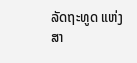ລັດຖະທູດ ແຫ່ງ ສາ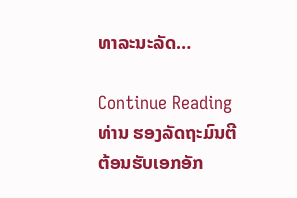ທາລະນະລັດ…

Continue Readingທ່ານ ຮອງລັດຖະມົນຕີ ຕ້ອນຮັບເອກອັກ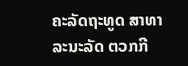ຄະລັດຖະທູດ ສາທາລະນະລັດ ຕວກກີ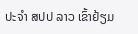ປະຈຳ ສປປ ລາວ ເຂົ້າຢ້ຽມ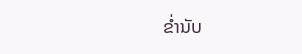ຂໍ່ານັບ